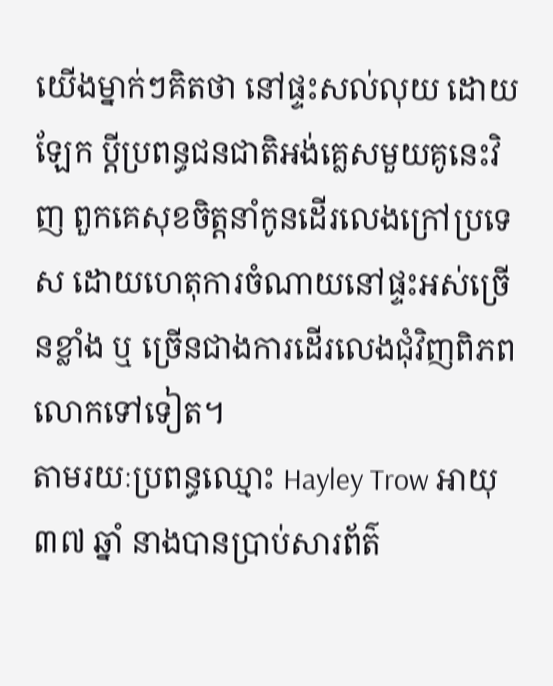យើងម្នាក់ៗគិតថា នៅផ្ទះសល់លុយ ដោយឡែក ប្តីប្រពន្ធជនជាតិអង់គ្លេសមួយគូនេះវិញ ពួកគេសុខចិត្តនាំកូនដើរលេងក្រៅប្រទេស ដោយហេតុការចំណាយនៅផ្ទះអស់ច្រើនខ្លាំង ឬ ច្រើនជាងការដើរលេងជុំវិញពិភពលោកទៅទៀត។
តាមរយៈប្រពន្ធឈ្មោះ Hayley Trow អាយុ ៣៧ ឆ្នាំ នាងបានប្រាប់សារព័ត៌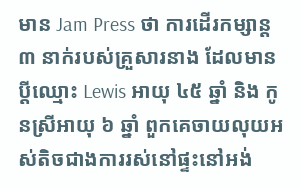មាន Jam Press ថា ការដើរកម្សាន្ត ៣ នាក់របស់គ្រួសារនាង ដែលមានប្តីឈ្មោះ Lewis អាយុ ៤៥ ឆ្នាំ និង កូនស្រីអាយុ ៦ ឆ្នាំ ពួកគេចាយលុយអស់តិចជាងការរស់នៅផ្ទះនៅអង់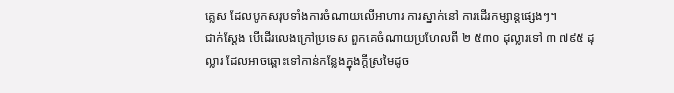គ្លេស ដែលបូកសរុបទាំងការចំណាយលើអាហារ ការស្នាក់នៅ ការដើរកម្សាន្តផ្សេងៗ។
ជាក់ស្តែង បើដើរលេងក្រៅប្រទេស ពួកគេចំណាយប្រហែលពី ២ ៥៣០ ដុល្លារទៅ ៣ ៧៩៥ ដុល្លារ ដែលអាចឆ្ពោះទៅកាន់កន្លែងក្នុងក្តីស្រមៃដូច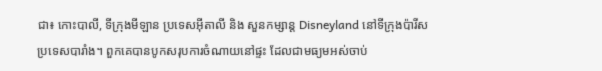ជា៖ កោះបាលី, ទីក្រុងមីឡាន ប្រទេសអ៊ីតាលី និង សួនកម្សាន្ត Disneyland នៅទីក្រុងប៉ារីស ប្រទេសបារាំង។ ពួកគេបានបូកសរុបការចំណាយនៅផ្ទះ ដែលជាមធ្យមអស់ចាប់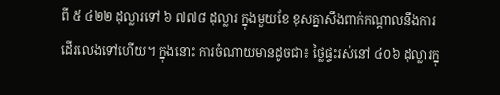ពី ៥ ៤២២ ដុល្លារទៅ ៦ ៧៧៨ ដុល្លារ ក្នុងមួយខែ ខុសគ្នាសឹងពាក់កណ្តាលនឹងការដើរលេងទៅហើយ។ ក្នុងនោះ ការចំណាយមានដូចជា៖ ថ្លៃផ្ទះរស់នៅ ៤០៦ ដុល្លារក្នុ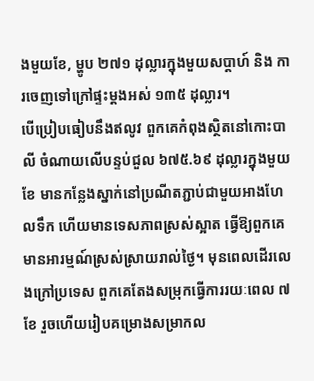ងមួយខែ, ម្ហូប ២៧១ ដុល្លារក្នុងមួយសប្តាហ៍ និង ការចេញទៅក្រៅផ្ទះម្តងអស់ ១៣៥ ដុល្លារ។
បើប្រៀបធៀបនឹងឥលូវ ពួកគេកំពុងស្ថិតនៅកោះបាលី ចំណាយលើបន្ទប់ជួល ៦៧៥.៦៩ ដុល្លារក្នុងមួយខែ មានកន្លែងស្នាក់នៅប្រណីតភ្ជាប់ជាមួយអាងហែលទឹក ហើយមានទេសភាពស្រស់ស្អាត ធ្វើឱ្យពួកគេមានអារម្មណ៍ស្រស់ស្រាយរាល់ថ្ងៃ។ មុនពេលដើរលេងក្រៅប្រទេស ពួកគេតែងសម្រុកធ្វើការរយៈពេល ៧ ខែ រួចហើយរៀបគម្រោងសម្រាកល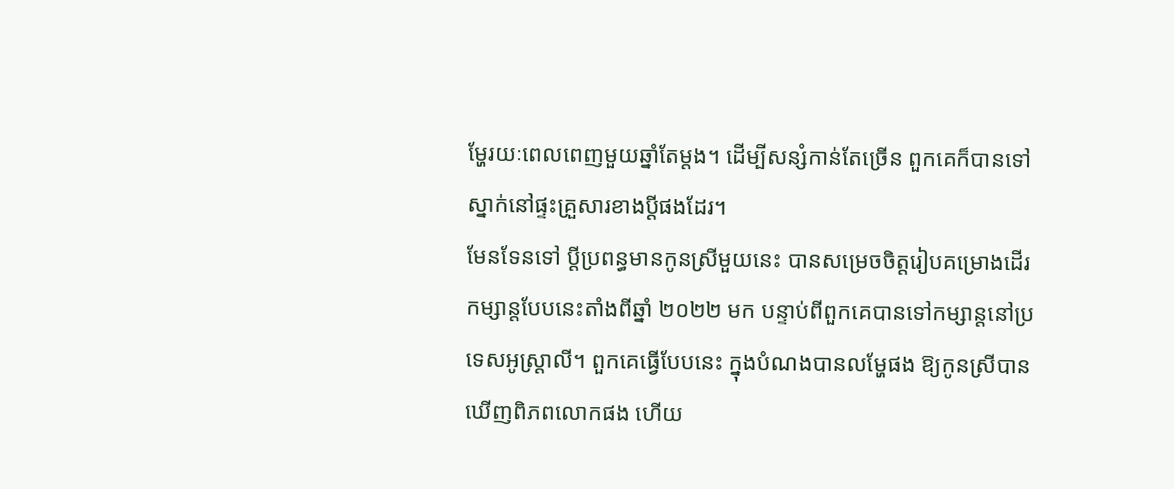ម្ហែរយៈពេលពេញមួយឆ្នាំតែម្តង។ ដើម្បីសន្សំកាន់តែច្រើន ពួកគេក៏បានទៅស្នាក់នៅផ្ទះគ្រួសារខាងប្តីផងដែរ។
មែនទែនទៅ ប្តីប្រពន្ធមានកូនស្រីមួយនេះ បានសម្រេចចិត្តរៀបគម្រោងដើរកម្សាន្តបែបនេះតាំងពីឆ្នាំ ២០២២ មក បន្ទាប់ពីពួកគេបានទៅកម្សាន្តនៅប្រទេសអូស្ត្រាលី។ ពួកគេធ្វើបែបនេះ ក្នុងបំណងបានលម្ហែផង ឱ្យកូនស្រីបានឃើញពិភពលោកផង ហើយ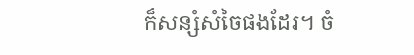ក៏សន្សំសំចៃផងដែរ។ ចំ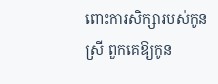ពោះការសិក្សារបស់កូនស្រី ពួកគេឱ្យកូន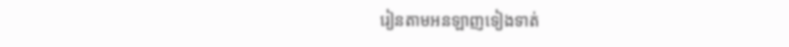រៀនតាមអនឡាញទៀងទាត់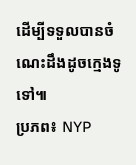ដើម្បីទទួលបានចំណេះដឹងដូចក្មេងទូទៅ៕
ប្រភព៖ NYP